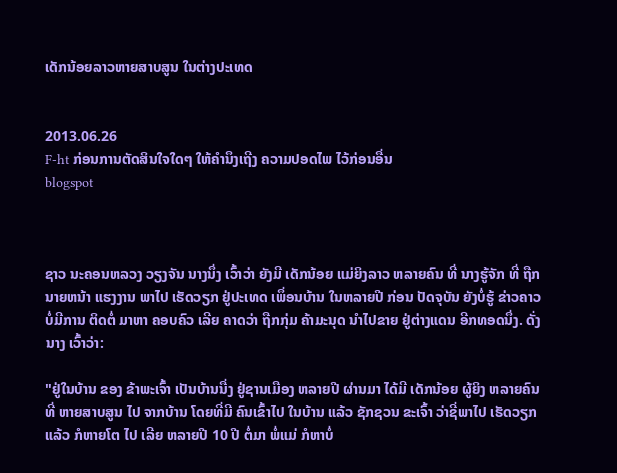ເດັກນ້ອຍລາວຫາຍສາບສູນ ໃນຕ່າງປະເທດ


2013.06.26
F-ht ກ່ອນການຕັດສິນໃຈໃດໆ ໃຫ້ຄໍານຶງເຖີງ ຄວາມປອດໄພ ໄວ້ກ່ອນອື່ນ
blogspot



ຊາວ ນະຄອນຫລວງ ວຽງຈັນ ນາງນຶ່ງ ເວົ້າວ່າ ຍັງມີ ເດັກນ້ອຍ ແມ່ຍິງລາວ ຫລາຍຄົນ ທີ່ ນາງຮູ້ຈັກ ທີ່ ຖືກນາຍຫນ້າ ແຮງງານ ພາໄປ ເຮັດວຽກ ຢູ່ປະເທດ ເພຶ່ອນບ້ານ ໃນຫລາຍປີ ກ່ອນ ປັດຈຸບັນ ຍັງບໍ່ຮູ້ ຂ່າວຄາວ ບໍ່ມີການ ຕິດຕໍ່ ມາຫາ ຄອບຄົວ ເລີຍ ຄາດວ່າ ຖືກກຸ່ມ ຄ້າມະນຸດ ນຳໄປຂາຍ ຢູ່ຕ່າງແດນ ອີກທອດນຶ່ງ. ດັ່ງນາງ ເວົ້າວ່າ:

"ຢູ່ໃນບ້ານ ຂອງ ຂ້າພະເຈົ້າ ເປັນບ້ານນື່ງ ຢູ່ຊານເມືອງ ຫລາຍປີ ຜ່ານມາ ໄດ້ມີ ເດັກນ້ອຍ ຜູ້ຍິງ ຫລາຍຄົນ ທີ່ ຫາຍສາບສູນ ໄປ ຈາກບ້ານ ໂດຍທີ່ມີ ຄົນເຂົ້າໄປ ໃນບ້ານ ແລ້ວ ຊັກຊວນ ຂະເຈົ້າ ວ່າຊີ່ພາໄປ ເຮັດວຽກ ແລ້ວ ກໍຫາຍໂຕ ໄປ ເລີຍ ຫລາຍປີ 10 ປີ ຕໍ່ມາ ພໍ່ແມ່ ກໍຫາບໍ່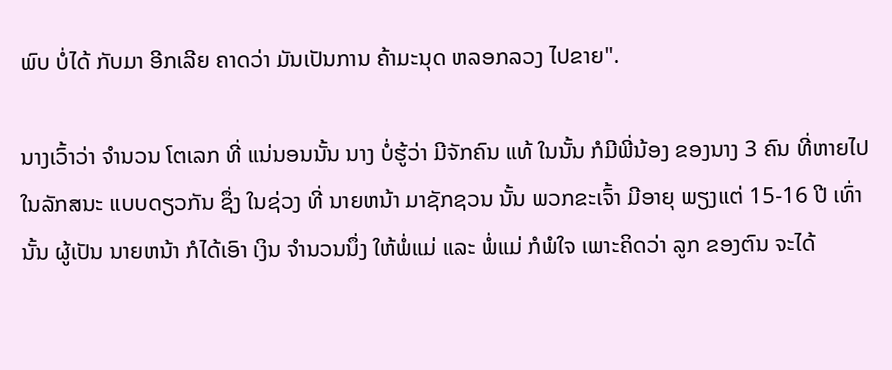ພົບ ບໍ່ໄດ້ ກັບມາ ອີກເລີຍ ຄາດວ່າ ມັນເປັນການ ຄ້າມະນຸດ ຫລອກລວງ ໄປຂາຍ".

ນາງເວົ້າວ່າ ຈຳນວນ ໂຕເລກ ທີ່ ແນ່ນອນນັ້ນ ນາງ ບໍ່ຮູ້ວ່າ ມີຈັກຄົນ ແທ້ ໃນນັ້ນ ກໍມີພີ່ນ້ອງ ຂອງນາງ 3 ຄົນ ທີ່ຫາຍໄປ ໃນລັກສນະ ແບບດຽວກັນ ຊຶ່ງ ໃນຊ່ວງ ທີ່ ນາຍຫນ້າ ມາຊັກຊວນ ນັ້ນ ພວກຂະເຈົ້າ ມີອາຍຸ ພຽງແຕ່ 15-16 ປີ ເທົ່ານັ້ນ ຜູ້ເປັນ ນາຍຫນ້າ ກໍໄດ້ເອົາ ເງິນ ຈຳນວນນຶ່ງ ໃຫ້ພໍ່ແມ່ ແລະ ພໍ່ແມ່ ກໍພໍໃຈ ເພາະຄິດວ່າ ລູກ ຂອງຕົນ ຈະໄດ້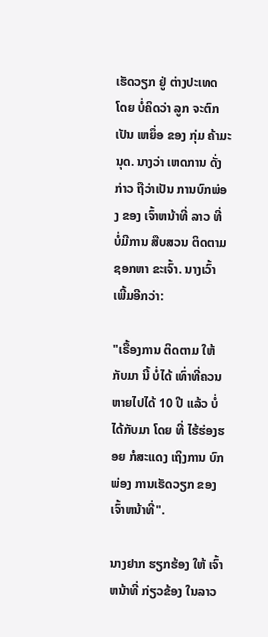ເຮັດວຽກ ຢູ່ ຕ່າງປະເທດ ໂດຍ ບໍ່ຄິດວ່າ ລູກ ຈະຕົກເປັນ ເຫຍຶ່ອ ຂອງ ກຸ່ມ ຄ້າມະນຸດ. ນາງວ່າ ເຫດການ ດັ່ງກ່າວ ຖືວ່າເປັນ ການບົກພ່ອງ ຂອງ ເຈົ້າຫນ້າທີ່ ລາວ ທີ່ ບໍ່ມີການ ສືບສວນ ຕິດຕາມ ຊອກຫາ ຂະເຈົ້າ. ນາງເວົ້າ ເພີ້ມອີກວ່າ:

"ເຣື້ອງການ ຕິດຕາມ ໃຫ້ກັບມາ ນີ້ ບໍ່ໄດ້ ເທົ່າທີ່ຄວນ ຫາຍໄປໄດ້ 10 ປີ ແລ້ວ ບໍ່ໄດ້ກັບມາ ໂດຍ ທີ່ ໄຮ້ຮ່ອງຮອຍ ກໍສະແດງ ເຖິງການ ບົກພ່ອງ ການເຮັດວຽກ ຂອງ ເຈົ້າຫນ້າທີ່".

ນາງຢາກ ຮຽກຮ້ອງ ໃຫ້ ເຈົ້າຫນ້າທີ່ ກ່ຽວຂ້ອງ ໃນລາວ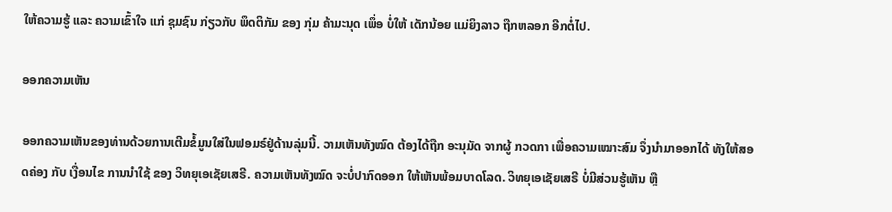ໃຫ້ຄວາມຮູ້ ແລະ ຄວາມເຂົ້າໃຈ ແກ່ ຊຸມຊົນ ກ່ຽວກັບ ພຶດຕິກັມ ຂອງ ກຸ່ມ ຄ້າມະນຸດ ເພຶ່ອ ບໍ່ໃຫ້ ເດັກນ້ອຍ ແມ່ຍິງລາວ ຖືກຫລອກ ອີກຕໍ່ໄປ.

ອອກຄວາມເຫັນ

ອອກຄວາມເຫັນຂອງທ່ານດ້ວຍການເຕີມຂໍ້ມູນໃສ່ໃນຟອມຣ໌ຢູ່ດ້ານລຸ່ມນີ້. ວາມເຫັນທັງໝົດ ຕ້ອງໄດ້ຖືກ ອະນຸມັດ ຈາກຜູ້ ກວດກາ ເພື່ອຄວາມເໝາະສົມ ຈຶ່ງນໍາມາອອກໄດ້ ທັງໃຫ້ສອດຄ່ອງ ກັບ ເງື່ອນໄຂ ການນຳໃຊ້ ຂອງ ວິທຍຸເອເຊັຍເສຣີ. ຄວາມເຫັນທັງໝົດ ຈະບໍ່ປາກົດອອກ ໃຫ້ເຫັນພ້ອມບາດໂລດ. ວິທຍຸເອເຊັຍເສຣີ ບໍ່ມີສ່ວນຮູ້ເຫັນ ຫຼື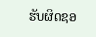ຮັບຜິດຊອ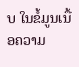ບ ໃນຂໍ້ມູນເນື້ອຄວາມ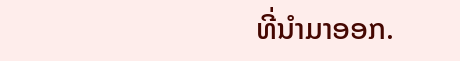ທີ່ນໍາມາອອກ.